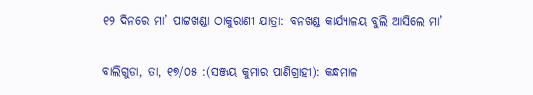୧୨ ଦିନରେ ମା’ ପାଟ୍ଟଖଣ୍ଡା ଠାକୁରାଣୀ ଯାତ୍ରା: ବନଖଣ୍ଡ କାର୍ଯ୍ୟାଳୟ ବୁଲି ଆସିଲେ ମା’


ବାଲିଗୁଡା, ତା, ୧୭/୦୫ :(ସଞ୍ଜୟ କୁମାର ପାଣିଗ୍ରାହୀ): କନ୍ଧମାଳ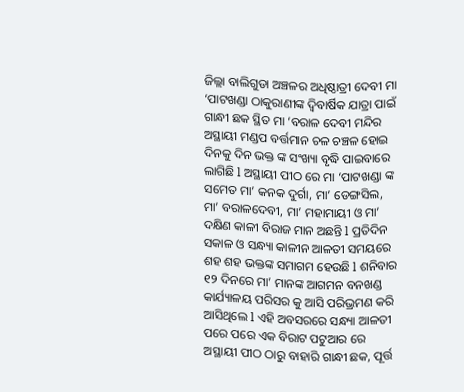ଜିଲ୍ଲା ବାଲିଗୁଡା ଅଞ୍ଚଳର ଅଧିଷ୍ଠାତ୍ରୀ ଦେବୀ ମା ‘ପାଟଖଣ୍ଡା ଠାକୁରାଣୀଙ୍କ ଦ୍ବିବାର୍ଷିକ ଯାତ୍ରା ପାଇଁ ଗାନ୍ଧୀ ଛକ ସ୍ଥିତ ମା ‘ବରାଳ ଦେବୀ ମନ୍ଦିର ଅସ୍ଥାୟୀ ମଣ୍ଡପ ବର୍ତ୍ତମାନ ଚଳ ଚଞ୍ଚଳ ହୋଇ ଦିନକୁ ଦିନ ଭକ୍ତ ଙ୍କ ସଂଖ୍ୟା ବୃଦ୍ଧି ପାଇବାରେ ଲାଗିଛି l ଅସ୍ଥାୟୀ ପୀଠ ରେ ମା ‘ପାଟଖଣ୍ଡା ଙ୍କ ସମେତ ମା’ କନକ ଦୁର୍ଗା, ମା’ ଡେଙ୍ଗସିଲ, ମା’ ବରାଳଦେବୀ, ମା’ ମହାମାୟୀ ଓ ମା’ ଦକ୍ଷିଣ କାଳୀ ବିରାଜ ମାନ ଅଛନ୍ତି l ପ୍ରତିଦିନ ସକାଳ ଓ ସନ୍ଧ୍ୟା କାଳୀନ ଆଳତୀ ସମୟରେ ଶହ ଶହ ଭକ୍ତଙ୍କ ସମାଗମ ହେଉଛି l ଶନିବାର ୧୨ ଦିନରେ ମା’ ମାନଙ୍କ ଆଗମନ ବନଖଣ୍ଡ କାର୍ଯ୍ୟାଳୟ ପରିସର କୁ ଆସି ପରିଭ୍ରମଣ କରି ଆସିଥିଲେ l ଏହି ଅବସରରେ ସନ୍ଧ୍ୟା ଆଳତୀ ପରେ ପରେ ଏକ ବିରାଟ ପଟୁଆର ରେ ଅସ୍ଥାୟୀ ପୀଠ ଠାରୁ ବାହାରି ଗାନ୍ଧୀ ଛକ, ପୂର୍ତ୍ତ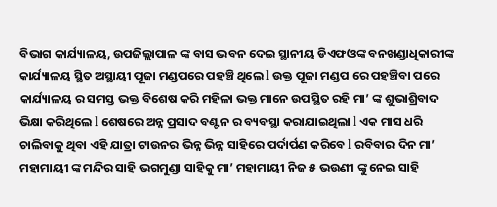ବିଭାଗ କାର୍ଯ୍ୟାଳୟ, ଉପଜିଲ୍ଲାପାଳ ଙ୍କ ବାସ ଭବନ ଦେଇ ସ୍ଥାନୀୟ ଡିଏଫଓଙ୍କ ବନଖଣ୍ଡାଧିକାରୀଙ୍କ କାର୍ଯ୍ୟାଳୟ ସ୍ଥିତ ଅସ୍ଥାୟୀ ପୂଜା ମଣ୍ଡପରେ ପହଞ୍ଚି ଥିଲେ l ଉକ୍ତ ପୂଜା ମଣ୍ଡପ ରେ ପହଞ୍ଚିବା ପରେ କାର୍ଯ୍ୟାଳୟ ର ସମସ୍ତ ଭକ୍ତ ବିଶେଷ କରି ମହିଳା ଭକ୍ତ ମାନେ ଉପସ୍ଥିତ ରହି ମା’ ଙ୍କ ଶୁଭାଶ୍ରିବାଦ ଭିକ୍ଷା କରିଥିଲେ l ଶେଷରେ ଅନ୍ନ ପ୍ରସାଦ ବଣ୍ଟନ ର ବ୍ୟବସ୍ଥା କରାଯାଇଥିଲା l ଏକ ମାସ ଧରି ଚାଲିବାକୁ ଥିବା ଏହି ଯାତ୍ରା ଟାଉନର ଭିନ୍ନ ଭିନ୍ନ ସାହିରେ ପର୍ଦାର୍ପଣ କରିବେ l ରବିବାର ଦିନ ମା’ ମହାମାୟୀ ଙ୍କ ମନ୍ଦିର ସାହି ଭଗମୁଣ୍ଡା ସାହିକୁ ମା’ ମହାମାୟୀ ନିଜ ୫ ଭଉଣୀ ଙ୍କୁ ନେଇ ସାହି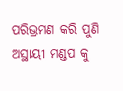ପରିଭ୍ରମଣ କରି ପୁଣି ଅସ୍ଥାୟୀ ମଣ୍ଡପ କୁ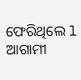ଫେରିଥିଲେ l ଆଗାମୀ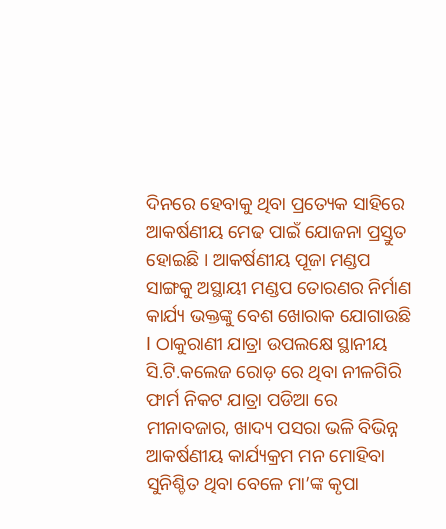ଦିନରେ ହେବାକୁ ଥିବା ପ୍ରତ୍ୟେକ ସାହିରେ ଆକର୍ଷଣୀୟ ମେଢ ପାଇଁ ଯୋଜନା ପ୍ରସ୍ତୁତ ହୋଇଛି । ଆକର୍ଷଣୀୟ ପୂଜା ମଣ୍ଡପ ସାଙ୍ଗକୁ ଅସ୍ଥାୟୀ ମଣ୍ଡପ ତୋରଣର ନିର୍ମାଣ କାର୍ଯ୍ୟ ଭକ୍ତଙ୍କୁ ବେଶ ଖୋରାକ ଯୋଗାଉଛି l ଠାକୁରାଣୀ ଯାତ୍ରା ଉପଲକ୍ଷେ ସ୍ଥାନୀୟ ସି.ଟି.କଲେଜ ରୋଡ଼ ରେ ଥିବା ନୀଳଗିରି ଫାର୍ମ ନିକଟ ଯାତ୍ରା ପଡିଆ ରେ ମୀନାବଜାର, ଖାଦ୍ୟ ପସରା ଭଳି ବିଭିନ୍ନ ଆକର୍ଷଣୀୟ କାର୍ଯ୍ୟକ୍ରମ ମନ ମୋହିବା ସୁନିଶ୍ଚିତ ଥିବା ବେଳେ ମା’ଙ୍କ କୃପା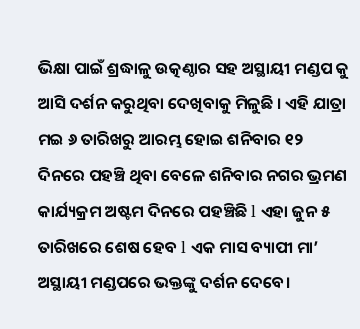ଭିକ୍ଷା ପାଇଁ ଶ୍ରଦ୍ଧାଳୁ ଉତ୍କଣ୍ଠାର ସହ ଅସ୍ଥାୟୀ ମଣ୍ଡପ କୁ ଆସି ଦର୍ଶନ କରୁଥିବା ଦେଖିବାକୁ ମିଳୁଛି । ଏହି ଯାତ୍ରା ମଇ ୬ ତାରିଖରୁ ଆରମ୍ଭ ହୋଇ ଶନିବାର ୧୨ ଦିନରେ ପହଞ୍ଚି ଥିବା ବେଳେ ଶନିବାର ନଗର ଭ୍ରମଣ କାର୍ଯ୍ୟକ୍ରମ ଅଷ୍ଟମ ଦିନରେ ପହଞ୍ଚିଛି l ଏହା ଜୁନ ୫ ତାରିଖରେ ଶେଷ ହେବ l ଏକ ମାସ ବ୍ୟାପୀ ମା’ ଅସ୍ଥାୟୀ ମଣ୍ଡପରେ ଭକ୍ତଙ୍କୁ ଦର୍ଶନ ଦେବେ।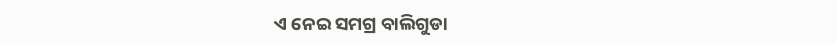ଏ ନେଇ ସମଗ୍ର ବାଲିଗୁଡା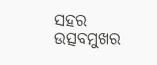ସହର ଉତ୍ସବମୁଖର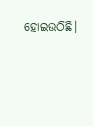ହୋଇଉଠିଛି।